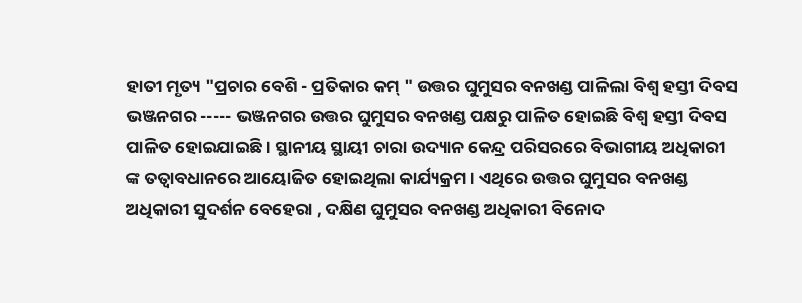ହାତୀ ମୃତ୍ୟ "ପ୍ରଚାର ବେଶି - ପ୍ରତିକାର କମ୍ " ଉତ୍ତର ଘୁମୁସର ବନଖଣ୍ଡ ପାଳିଲା ବିଶ୍ଵ ହସ୍ତୀ ଦିବସ
ଭଞ୍ଜନଗର ----- ଭଞ୍ଜନଗର ଉତ୍ତର ଘୁମୁସର ବନଖଣ୍ଡ ପକ୍ଷରୁ ପାଳିତ ହୋଇଛି ବିଶ୍ୱ ହସ୍ତୀ ଦିବସ ପାଳିତ ହୋଇଯାଇଛି। ସ୍ଥାନୀୟ ସ୍ଥାୟୀ ଚାରା ଉଦ୍ୟାନ କେନ୍ଦ୍ର ପରିସରରେ ବିଭାଗୀୟ ଅଧିକାରୀ ଙ୍କ ତତ୍ବାବଧାନରେ ଆୟୋଜିତ ହୋଇଥିଲା କାର୍ଯ୍ୟକ୍ରମ । ଏଥିରେ ଉତ୍ତର ଘୁମୁସର ବନଖଣ୍ଡ ଅଧିକାରୀ ସୁଦର୍ଶନ ବେହେରା , ଦକ୍ଷିଣ ଘୁମୁସର ବନଖଣ୍ଡ ଅଧିକାରୀ ବିନୋଦ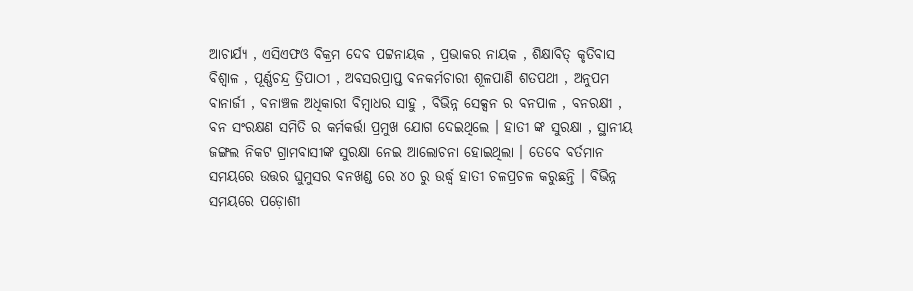ଆଚାର୍ଯ୍ୟ , ଏସିଏଫଓ ବିକ୍ରମ ଦେବ ପଟ୍ଟନାୟକ , ପ୍ରଭାକର ନାୟକ , ଶିକ୍ଷାବିତ୍ କୃତିବାସ ବିଶ୍ବାଳ , ପୂର୍ଣ୍ଣଚନ୍ଦ୍ର ତ୍ରିପାଠୀ , ଅବସରପ୍ରାପ୍ତ ବନକର୍ମଚାରୀ ଶୂଳପାଣି ଶତପଥୀ , ଅନୁପମ ବାନାର୍ଜୀ , ବନାଞ୍ଚଳ ଅଧିକାରୀ ବିମ୍ବାଧର ସାହୁ , ବିଭିନ୍ନ ସେକ୍ସନ ର ବନପାଳ , ବନରକ୍ଷୀ , ବନ ସଂରକ୍ଷଣ ସମିତି ର କର୍ମକର୍ତ୍ତା ପ୍ରମୁଖ ଯୋଗ ଦେଇଥିଲେ । ହାତୀ ଙ୍କ ସୁରକ୍ଷା , ସ୍ଥାନୀୟ ଜଙ୍ଗଲ ନିକଟ ଗ୍ରାମବାସୀଙ୍କ ସୁରକ୍ଷା ନେଇ ଆଲୋଚନା ହୋଇଥିଲା । ତେବେ ବର୍ତମାନ ସମୟରେ ଉତ୍ତର ଘୁମୁସର ବନଖଣ୍ଡ ରେ ୪୦ ରୁ ଉର୍ଦ୍ଧ୍ବ ହାତୀ ଚଳପ୍ରଚଳ କରୁଛନ୍ତି । ବିଭିନ୍ନ ସମୟରେ ପଡ଼ୋଶୀ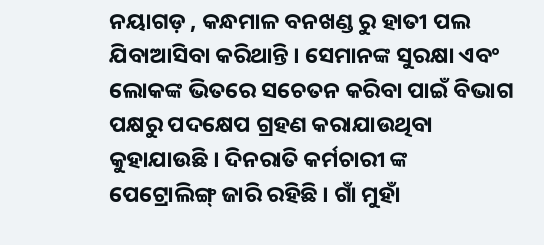ନୟାଗଡ଼ , କନ୍ଧମାଳ ବନଖଣ୍ଡ ରୁ ହାତୀ ପଲ ଯିବାଆସିବା କରିଥାନ୍ତି । ସେମାନଙ୍କ ସୁରକ୍ଷା ଏବଂ ଲୋକଙ୍କ ଭିତରେ ସଚେତନ କରିବା ପାଇଁ ବିଭାଗ ପକ୍ଷରୁ ପଦକ୍ଷେପ ଗ୍ରହଣ କରାଯାଉଥିବା କୁହାଯାଉଛି । ଦିନରାତି କର୍ମଚାରୀ ଙ୍କ ପେଟ୍ରୋଲିଙ୍ଗ୍ ଜାରି ରହିଛି । ଗାଁ ମୁହାଁ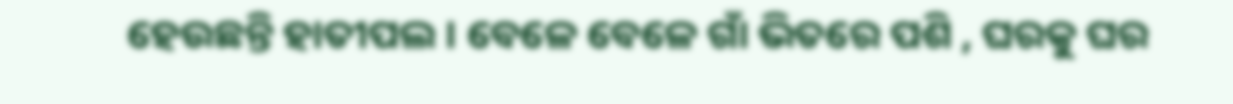ହେଉଛନ୍ତି ହାତୀପଲ । ବେଳେ ବେଳେ ଗାଁ ଭିତରେ ପଶି , ଘରକୁ ଘର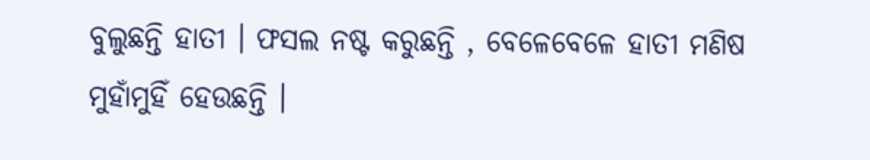ବୁଲୁଛନ୍ତି ହାତୀ । ଫସଲ ନଷ୍ଟ କରୁଛନ୍ତି , ବେଳେବେଳେ ହାତୀ ମଣିଷ ମୁହାଁମୁହିଁ ହେଉଛନ୍ତି ।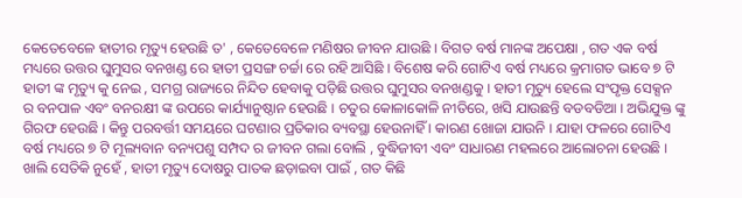କେତେବେଳେ ହାତୀର ମୃତ୍ୟୁ ହେଉଛି ତ' , କେତେବେଳେ ମଣିଷର ଜୀବନ ଯାଉଛି । ବିଗତ ବର୍ଷ ମାନଙ୍କ ଅପେକ୍ଷା , ଗତ ଏକ ବର୍ଷ ମଧ୍ୟରେ ଉତ୍ତର ଘୁମୁସର ବନଖଣ୍ଡ ରେ ହାତୀ ପ୍ରସଙ୍ଗ ଚର୍ଚ୍ଚା ରେ ରହି ଆସିଛି । ବିଶେଷ କରି ଗୋଟିଏ ବର୍ଷ ମଧ୍ୟରେ କ୍ରମାଗତ ଭାବେ ୭ ଟି ହାତୀ ଙ୍କ ମୃତ୍ୟୁ କୁ ନେଇ , ସମଗ୍ର ରାଜ୍ୟରେ ନିନ୍ଦିତ ହେବାକୁ ପଡ଼ିଛି ଉତ୍ତର ଘୁମୁସର ବନଖଣ୍ଡକୁ । ହାତୀ ମୃତ୍ୟୁ ହେଲେ ସଂପୃକ୍ତ ସେକ୍ସନ ର ବନପାଳ ଏବଂ ବନରକ୍ଷୀ ଙ୍କ ଉପରେ କାର୍ଯ୍ୟାନୁଷ୍ଠାନ ହେଉଛି । ଚତୁର କୋଳାକୋଳି ନୀତିରେ, ଖସି ଯାଉଛନ୍ତି ବଡବଡିଆ । ଅଭିଯୁକ୍ତ ଙ୍କୁ ଗିରଫ ହେଉଛି । କିନ୍ତୁ ପରବର୍ତ୍ତୀ ସମୟରେ ଘଟଣାର ପ୍ରତିକାର ବ୍ୟବସ୍ଥା ହେଉନାହିଁ । କାରଣ ଖୋଜା ଯାଉନି । ଯାହା ଫଳରେ ଗୋଟିଏ ବର୍ଷ ମଧ୍ୟରେ ୭ ଟି ମୂଲ୍ୟବାନ ବନ୍ୟପଶୁ ସମ୍ପଦ ର ଜୀବନ ଗଲା ବୋଲି , ବୁଦ୍ଧିଜୀବୀ ଏବଂ ସାଧାରଣ ମହଲରେ ଆଲୋଚନା ହେଉଛି । ଖାଲି ସେତିକି ନୁହେଁ , ହାତୀ ମୃତ୍ୟୁ ଦୋଷରୁ ପାତକ ଛଡ଼ାଇବା ପାଇଁ , ଗତ କିଛି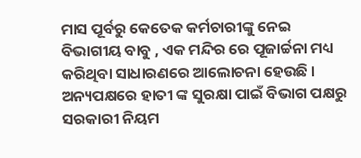ମାସ ପୂର୍ବରୁ କେତେକ କର୍ମଚାରୀଙ୍କୁ ନେଇ ବିଭାଗୀୟ ବାବୁ , ଏକ ମନ୍ଦିର ରେ ପୂଜାର୍ଚ୍ଚନା ମଧ୍ୟ କରିଥିବା ସାଧାରଣରେ ଆଲୋଚନା ହେଉଛି । ଅନ୍ୟପକ୍ଷରେ ହାତୀ ଙ୍କ ସୁରକ୍ଷା ପାଇଁ ବିଭାଗ ପକ୍ଷରୁ ସରକାରୀ ନିୟମ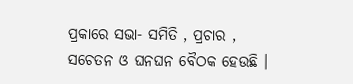ପ୍ରକାରେ ସଭା- ସମିତି , ପ୍ରଚାର , ସଚେତନ ଓ ଘନଘନ ବୈଠକ ହେଉଛି ।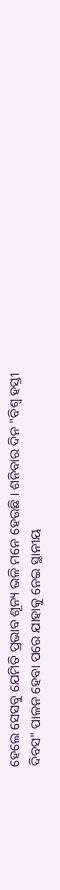ହେଲେ ସେସବୁ ଯେମିତି ପ୍ରଭାବ ଶୂନ୍ୟ ଭଳି ମନେ ହେଉଛି । ଶନିବାର ଦିନ "ବିଶ୍ଵ ହସ୍ତୀ ଦିବସ" ପାଳନ ହେବା ପରେ ଯାହାକୁ ନେଇ ସ୍ଥାନୀୟ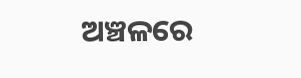ଅଞ୍ଚଳରେ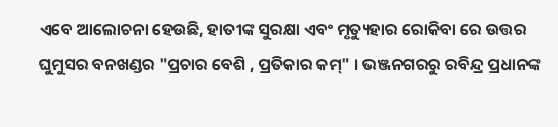ଏବେ ଆଲୋଚନା ହେଉଛି, ହାତୀଙ୍କ ସୁରକ୍ଷା ଏବଂ ମୃତ୍ୟୁହାର ରୋକିବା ରେ ଉତ୍ତର ଘୁମୁସର ବନଖଣ୍ଡର "ପ୍ରଚାର ବେଶି , ପ୍ରତିକାର କମ୍" । ଭଞ୍ଜନଗରରୁ ରବିନ୍ଦ୍ର ପ୍ରଧାନଙ୍କ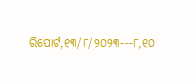ରିପୋର୍ଟ,୧୩/୮/୨୦୨୩---୮,୧୦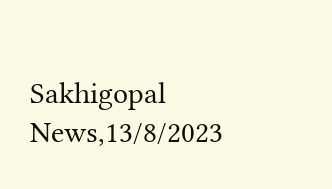Sakhigopal News,13/8/2023